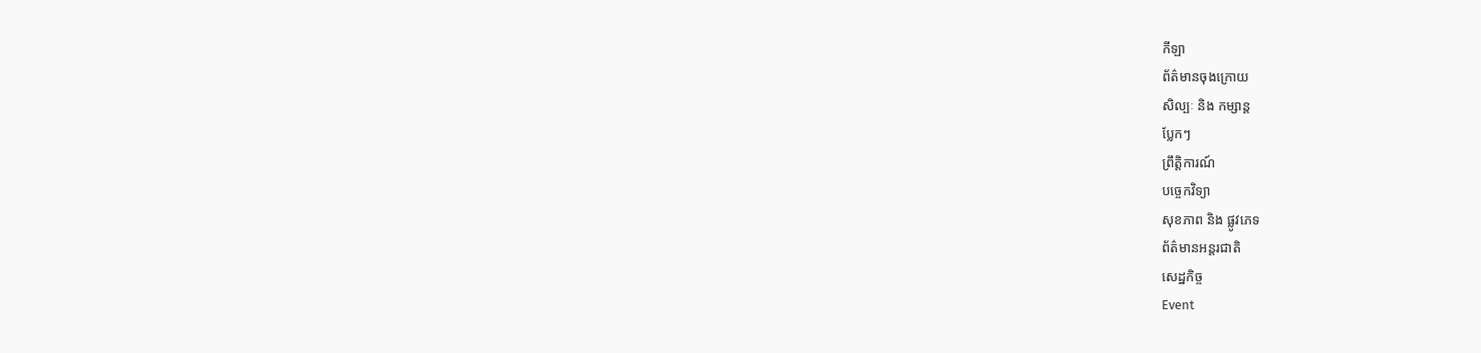កីឡា
ព័ត៌មានចុងក្រោយ
សិល្បៈ និង កម្សាន្ត
ប្លែកៗ
ព្រឹត្តិការណ៍
បច្ចេកវិទ្យា
សុខភាព និង ផ្លូវភេទ
ព័ត៌មានអន្តរជាតិ
សេដ្ឋកិច្ច
Event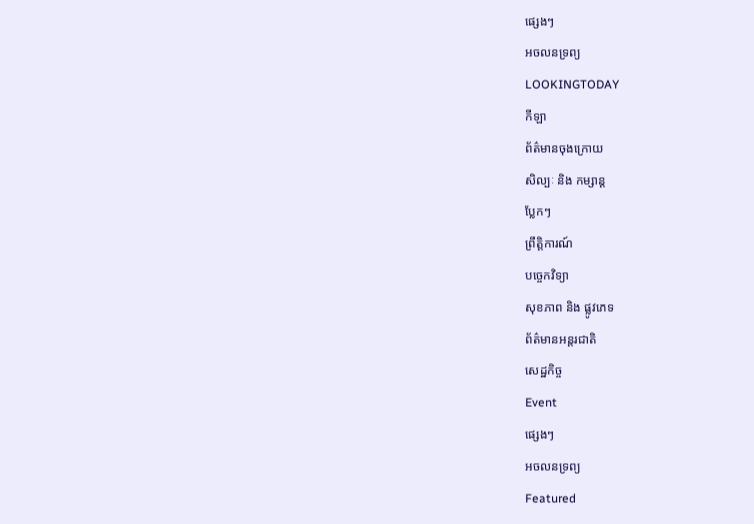ផ្សេងៗ
អចលនទ្រព្យ
LOOKINGTODAY
កីឡា
ព័ត៌មានចុងក្រោយ
សិល្បៈ និង កម្សាន្ត
ប្លែកៗ
ព្រឹត្តិការណ៍
បច្ចេកវិទ្យា
សុខភាព និង ផ្លូវភេទ
ព័ត៌មានអន្តរជាតិ
សេដ្ឋកិច្ច
Event
ផ្សេងៗ
អចលនទ្រព្យ
Featured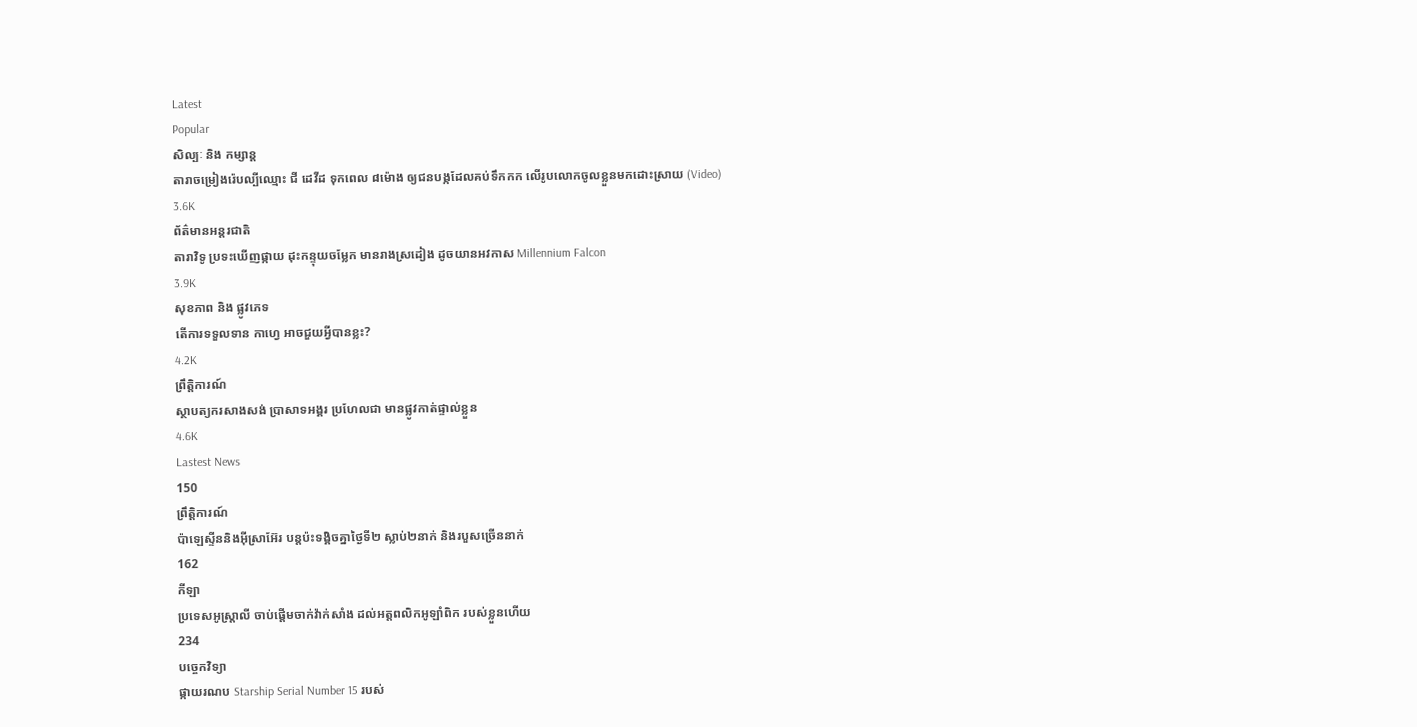Latest
Popular
សិល្បៈ និង កម្សាន្ត
តារាចម្រៀងរ៉េបល្បីឈ្មោះ ជី ដេវីដ ទុកពេល ៨ម៉ោង ឲ្យជនបង្កដែលគប់ទឹកកក លើរូបលោកចូលខ្លួនមកដោះស្រាយ (Video)
3.6K
ព័ត៌មានអន្តរជាតិ
តារាវិទូ ប្រទះឃើញផ្កាយ ដុះកន្ទុយចម្លែក មានរាងស្រដៀង ដូចយានអវកាស Millennium Falcon
3.9K
សុខភាព និង ផ្លូវភេទ
តើការទទួលទាន កាហ្វេ អាចជួយអ្វីបានខ្លះ?
4.2K
ព្រឹត្តិការណ៍
ស្ថាបត្យករសាងសង់ ប្រាសាទអង្គរ ប្រហែលជា មានផ្លូវកាត់ផ្ទាល់ខ្លួន
4.6K
Lastest News
150
ព្រឹត្តិការណ៍
ប៉ាឡេស្ទីននិងអ៊ីស្រាអ៊ែរ បន្តប៉ះទង្គិចគ្នាថ្ងៃទី២ ស្លាប់២នាក់ និងរបួសច្រើននាក់
162
កីឡា
ប្រទេសអូស្ត្រាលី ចាប់ផ្តើមចាក់វ៉ាក់សាំង ដល់អត្តពលិកអូឡាំពិក របស់ខ្លួនហើយ
234
បច្ចេកវិទ្យា
ផ្កាយរណប Starship Serial Number 15 របស់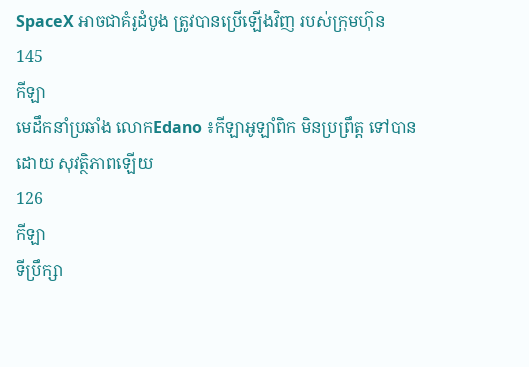SpaceX អាចជាគំរូដំបូង ត្រូវបានប្រើឡើងវិញ របស់ក្រុមហ៊ុន
145
កីឡា
មេដឹកនាំប្រឆាំង លោកEdano ៖កីឡាអូឡាំពិក មិនប្រព្រឹត្ត ទៅបានដោយ សុវត្ថិភាពឡើយ
126
កីឡា
ទីប្រឹក្សា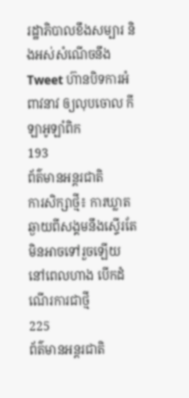រដ្ឋាភិបាលខឹងសម្បារ និងអស់សំណើចនឹង Tweet ហ៊ានបិទការអំពាវនាវ ឲ្យលុបចោល កីឡាអូឡាំពិក
193
ព័ត៌មានអន្តរជាតិ
ការសិក្សាថ្មី៖ ការឃ្លាតឆ្ងាយពីសង្គមនឹងស្ទើរតែ មិនអាចទៅរួចឡើយ នៅពេលហាង បើកដំណើរការជាថ្មី
225
ព័ត៌មានអន្តរជាតិ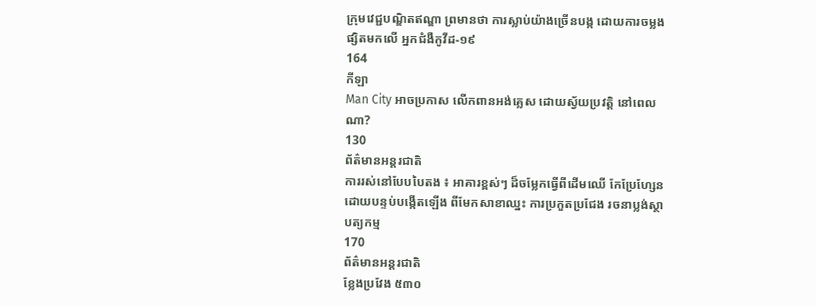ក្រុមវេជ្ជបណ្ឌិតឥណ្ឌា ព្រមានថា ការស្លាប់យ៉ាងច្រើនបង្ក ដោយការចម្លងផ្សិតមកលើ អ្នកជំងឺកូវីដ-១៩
164
កីឡា
Man City អាចប្រកាស លើកពានអង់គ្លេស ដោយស្វ័យប្រវត្តិ នៅពេលណា?
130
ព័ត៌មានអន្តរជាតិ
ការរស់នៅបែបបៃតង ៖ អាគារខ្ពស់ៗ ដ៏ចម្លែកធ្វើពីដើមឈើ កែប្រែហ្សែន ដោយបន្ទប់បង្កើតឡើង ពីមែកសាខាឈ្នះ ការប្រកួតប្រជែង រចនាប្លង់ស្ថាបត្យកម្ម
170
ព័ត៌មានអន្តរជាតិ
ខ្លែងប្រវែង ៥៣០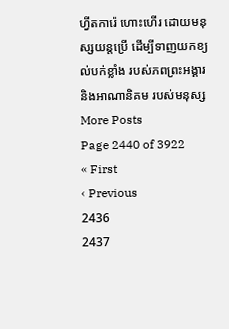ហ្វីតការ៉េ ហោះហើរ ដោយមនុស្សយន្តប្រើ ដើម្បីទាញយកខ្យល់បក់ខ្លាំង របស់ភពព្រះអង្គារ និងអាណានិគម របស់មនុស្ស
More Posts
Page 2440 of 3922
« First
‹ Previous
2436
2437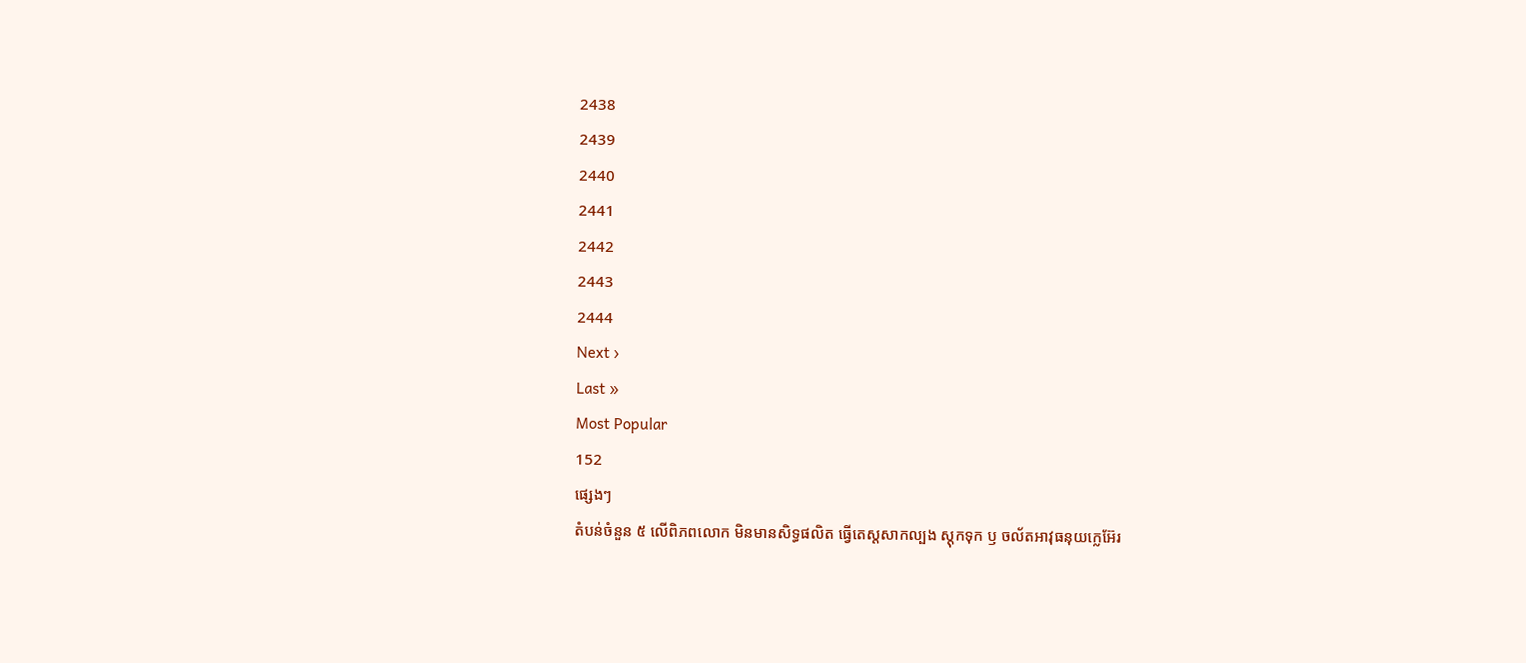2438
2439
2440
2441
2442
2443
2444
Next ›
Last »
Most Popular
152
ផ្សេងៗ
តំបន់ចំនួន ៥ លើពិភពលោក មិនមានសិទ្ធផលិត ធ្វើតេស្តសាកល្បង ស្តុកទុក ឫ ចល័តអាវុធនុយក្លេអ៊ែរ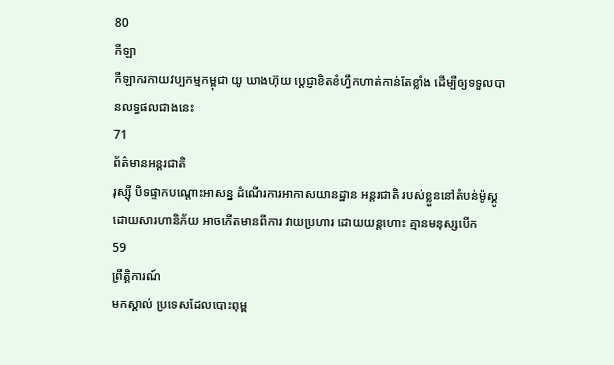80
កីឡា
កីឡាករកាយវប្បកម្មកម្ពុជា យូ ឃាងហ៊ុយ ប្តេជ្ញាខិតខំហ្វឹកហាត់កាន់តែខ្លាំង ដើម្បីឲ្យទទួលបានលទ្ធផលជាងនេះ
71
ព័ត៌មានអន្តរជាតិ
រុស្ស៊ី បិទផ្ទាកបណ្តោះអាសន្ន ដំណើរការអាកាសយានដ្ឋាន អន្តរជាតិ របស់ខ្លួននៅតំបន់ម៉ូស្គូ ដោយសារហានិភ័យ អាចកើតមានពីការ វាយប្រហារ ដោយយន្តហោះ គ្មានមនុស្សបើក
59
ព្រឹត្តិការណ៍
មកស្គាល់ ប្រទេសដែលបោះពុម្ព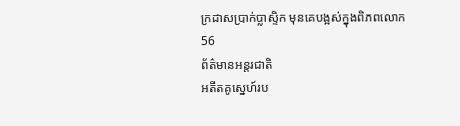ក្រដាសប្រាក់ប្លាស្ទិក មុនគេបង្អស់ក្នុងពិភពលោក
56
ព័ត៌មានអន្តរជាតិ
អតីតគូស្នេហ៍រប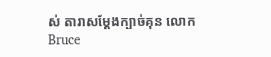ស់ តារាសម្តែងក្បាច់គុន លោក Bruce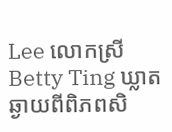Lee លោកស្រី Betty Ting ឃ្លាតឆ្ងាយពីពិភពសិ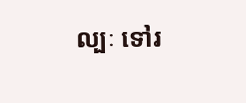ល្បៈ ទៅរ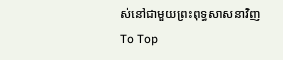ស់នៅជាមួយព្រះពុទ្ធសាសនាវិញ
To Top